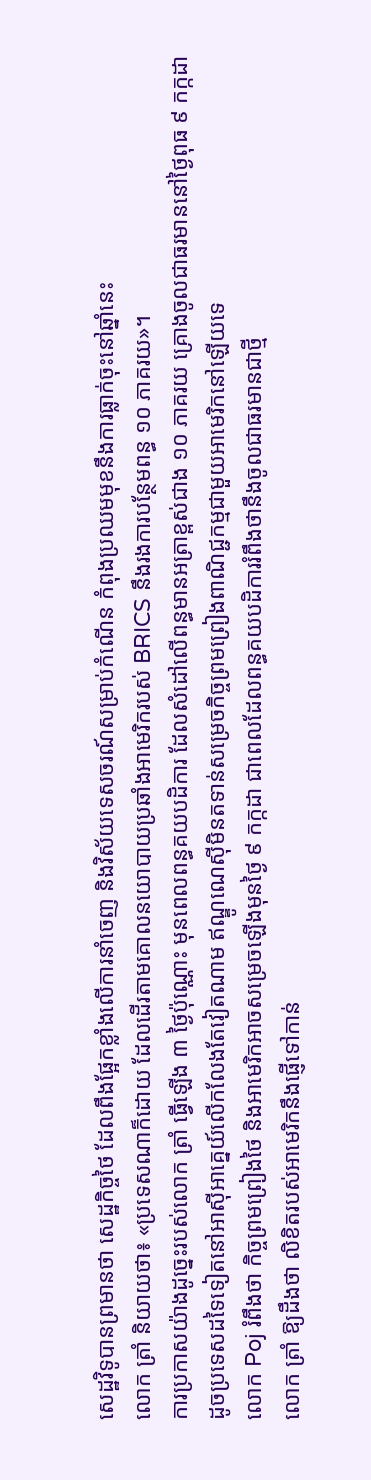សេដ្ឋវិទូបានព្រមានថា សេដ្ឋកិច្ចថៃ ដែលពឹងផ្អែកខ្លាំងលើការនាំចេញ និងវិស័យទេសចរណ៍សម្រាប់កំណើន កំពុងប្រឈមមុខនឹងការធ្លាក់ចុះនៅឆ្នាំនេះ
លោក ត្រាំ និយាយថា៖ «ប្រទេសណាក៏ដោយ ដែលដើរតាមគោលនយោបាយប្រឆាំងអាមេរិករបស់ BRICS នឹងរងការបន្ថែមពន្ធ ១០ ភាគរយ»។
ការប្រកាសយ៉ាងដូច្នេះរបស់លោក ត្រាំ ធ្វើឡើង ៣ ថ្ងៃប៉ុណ្ណោះ មុនពេលពន្ធគយបដិការ ដែលសំដៅលើពន្ធមានអត្រាខ្ពស់ជាង ១០ ភាគរយ គ្រោងចូលជាធរមាននៅថ្ងៃពុធ ៩ កក្កដា
ដូចប្រទេសដទៃទៀតនៅអាស៊ីអាគ្នេយ៍លើកលែងតែវៀតណាម ឥណ្ឌូណេស៊ីមិនតទាន់សម្រេចកិច្ចព្រមព្រៀងពាណិជ្ជកម្មជាមួយអាមេរិកនៅឡើយទេ
លោក Poj រំពឹងថា កិច្ចព្រមព្រៀងថៃ និងអាមេរិកអាចសម្រេចឡើងមុនថ្ងៃ ៩ កក្កដា ជាពេលដែលពន្ធគយបដិការរំពឹងថានឹងចូលជាធរមានជាថ្មី
លោក ត្រាំ ឱ្យដឹងថា លិខិតរបស់អាមេរិកនឹងផ្ញើទៅកាន់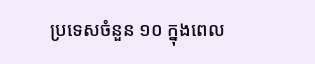ប្រទេសចំនួន ១០ ក្នុងពេល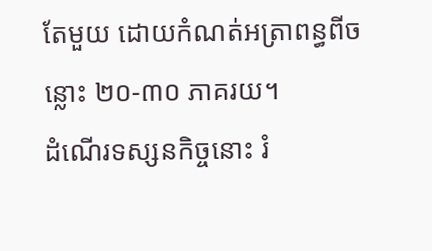តែមួយ ដោយកំណត់អត្រាពន្ធពីចន្លោះ ២០-៣០ ភាគរយ។
ដំណើរទស្សនកិច្ចនោះ រំ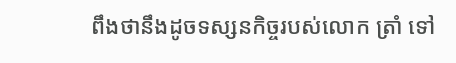ពឹងថានឹងដូចទស្សនកិច្ចរបស់លោក ត្រាំ ទៅ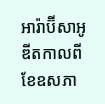អារ៉ាប៊ីសាអូឌីតកាលពីខែឧសភា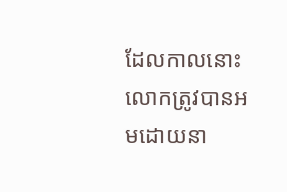ដែលកាលនោះ លោកត្រូវបានអមដោយនា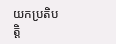យកប្រតិបត្តិ